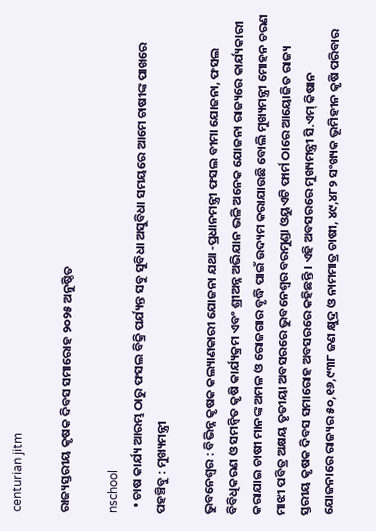centurian jitm

ରାଜ୍ୟସ୍ତରୀୟ କୃଷକ ଦିବସ ସମାରୋହ ୨୦୨୫ ଅନୁଷ୍ଠିତ

nschool
  • ଚାଷ କାର୍ଯ୍ୟ ଆରମ୍ଭ ଠାରୁ ଫସଲ ବିକ୍ରି ପର୍ଯ୍ୟନ୍ତ ସବୁ ସୁବିଧା ଅସୁବିଧା ସମୟରେ ଆମେ ଚାଷୀଙ୍କ ପାଖରେ ପହଞ୍ଚିବୁ : ମୁଖ୍ୟମନ୍ତ୍ରୀ

ଭୁବନେଶ୍ୱର : ବିଭିନ୍ନ କୃଷକ କଲ୍ୟାଣକାରୀ ଯୋଜନା ଯଥା -ପ୍ରଧାନମନ୍ତ୍ରୀ ଫସଲ ବୀମା ଯୋଜନା, ଫସଲ ବିବିଧିକରଣ ଓ ସମନ୍ୱିତ କୃଷି କାର୍ଯ୍ୟକ୍ରମ ଏବଂ ଶ୍ରୀଅନ୍ନ ଅଭିଯାନ ଭଳି ଅନେକ ଯୋଜନା ରାଜ୍ୟରେ କାର୍ଯ୍ୟକାରୀ କରାଯାଇ ଚାଷୀ ମାନଙ୍କ ଅମଳ ଓ ରୋଜଗାର ବୃଦ୍ଧି ପାଇଁ ଉଦ୍ୟମ କରାଯାଉଛି ବୋଲି ମୁଖ୍ୟମନ୍ତ୍ରୀ ମୋହନ ଚରଣ ମାଝୀ ପବିତ୍ର ଅକ୍ଷୟ ତୃତୀୟା ଅବସରରେ ଭୁବନେଶ୍ୱର ବରମୁଣ୍ଡା ଓୟୁଏଟି ଫାର୍ମ ଠାରେ ଆୟୋଜିତ ରାଜ୍ୟ ସ୍ତରୀୟ କୃଷକ ଦିବସ ସମାରୋହ ଅବସରରେ କହିଛନ୍ତି । ଏହି ଅବସରରେ ମୁଖ୍ୟମନ୍ତ୍ରୀ ସି.ଏମ୍ କିଷାନ ଯୋଜନାରେ ରାଜ୍ୟର ୫୦,୧୬,୯୩୮ ଜଣ କ୍ଷୁଦ୍ର ଓ ନାମମାତ୍ର ଚାଷୀ, ୪୯,୪୮୨ ସଂଖ୍ୟକ ଭୂମିହୀନ କୃଷି ପରିବାର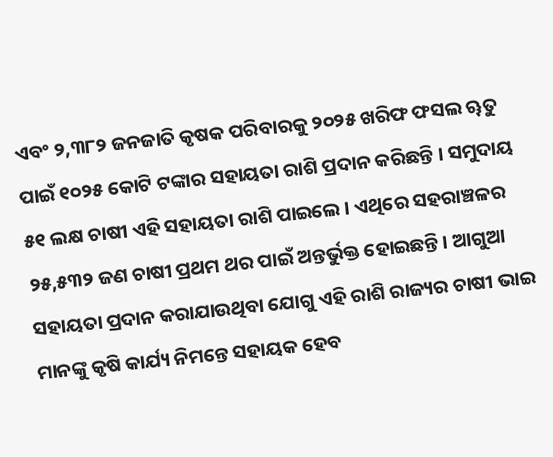ଏବଂ ୨,୩୮୨ ଜନଜାତି କୃଷକ ପରିବାରକୁ ୨୦୨୫ ଖରିଫ ଫସଲ ୠତୁ ପାଇଁ ୧୦୨୫ କୋଟି ଟଙ୍କାର ସହାୟତା ରାଶି ପ୍ରଦାନ କରିଛନ୍ତି । ସମୁଦାୟ ୫୧ ଲକ୍ଷ ଚାଷୀ ଏହି ସହାୟତା ରାଶି ପାଇଲେ । ଏଥିରେ ସହରାଞ୍ଚଳର ୨୫,୫୩୨ ଜଣ ଚାଷୀ ପ୍ରଥମ ଥର ପାଇଁ ଅନ୍ତର୍ଭୁକ୍ତ ହୋଇଛନ୍ତି । ଆଗୁଆ ସହାୟତା ପ୍ରଦାନ କରାଯାଉଥିବା ଯୋଗୁ ଏହି ରାଶି ରାଜ୍ୟର ଚାଷୀ ଭାଇ ମାନଙ୍କୁ କୃଷି କାର୍ଯ୍ୟ ନିମନ୍ତେ ସହାୟକ ହେବ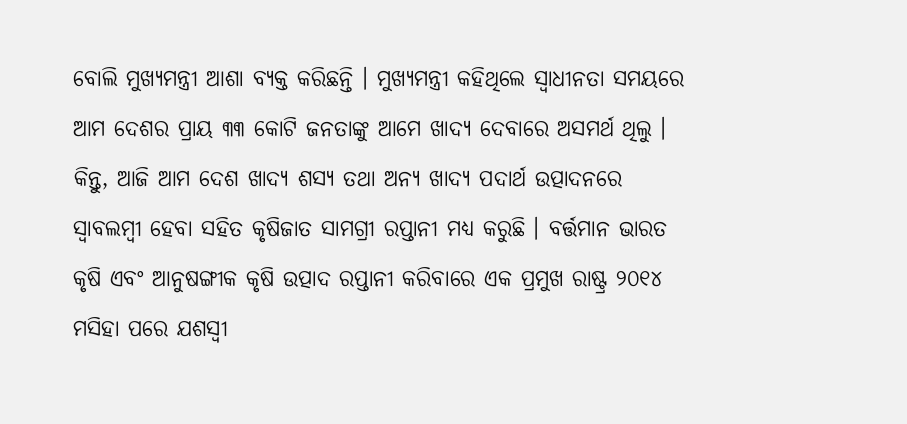ବୋଲି ମୁଖ୍ୟମନ୍ତ୍ରୀ ଆଶା ବ୍ୟକ୍ତ କରିଛନ୍ତି । ମୁଖ୍ୟମନ୍ତ୍ରୀ କହିଥିଲେ ସ୍ୱାଧୀନତା ସମୟରେ ଆମ ଦେଶର ପ୍ରାୟ ୩୩ କୋଟି ଜନତାଙ୍କୁ ଆମେ ଖାଦ୍ୟ ଦେବାରେ ଅସମର୍ଥ ଥିଲୁ । କିନ୍ତୁ, ଆଜି ଆମ ଦେଶ ଖାଦ୍ୟ ଶସ୍ୟ ତଥା ଅନ୍ୟ ଖାଦ୍ୟ ପଦାର୍ଥ ଉତ୍ପାଦନରେ ସ୍ୱାବଲମ୍ବୀ ହେବା ସହିତ କୃଷିଜାତ ସାମଗ୍ରୀ ରପ୍ତାନୀ ମଧ୍ୟ କରୁଛି । ବର୍ତ୍ତମାନ ଭାରତ କୃଷି ଏବଂ ଆନୁଷଙ୍ଗୀକ କୃଷି ଉତ୍ପାଦ ରପ୍ତାନୀ କରିବାରେ ଏକ ପ୍ରମୁଖ ରାଷ୍ଟ୍ର ୨୦୧୪ ମସିହା ପରେ ଯଶସ୍ୱୀ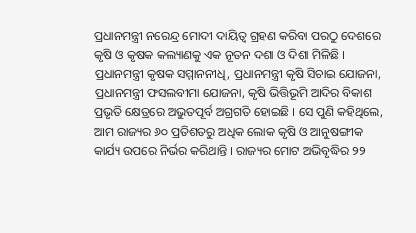ପ୍ରଧାନମନ୍ତ୍ରୀ ନରେନ୍ଦ୍ର ମୋଦୀ ଦାୟିତ୍ୱ ଗ୍ରହଣ କରିବା ପରଠୁ ଦେଶରେ କୃଷି ଓ କୃଷକ କଲ୍ୟାଣକୁ ଏକ ନୂତନ ଦଶା ଓ ଦିଶା ମିଳିଛି । ପ୍ରଧାନମନ୍ତ୍ରୀ କୃଷକ ସମ୍ମାନନୀଧି, ପ୍ରଧାନମନ୍ତ୍ରୀ କୃଷି ସିଚାଇ ଯୋଜନା, ପ୍ରଧାନମନ୍ତ୍ରୀ ଫସଲବୀମା ଯୋଜନା, କୃଷି ଭିତ୍ତିଭୂମି ଆଦିର ବିକାଶ ପ୍ରଭୃତି କ୍ଷେତ୍ରରେ ଅଭୁତପୂର୍ବ ଅଗ୍ରଗତି ହୋଇଛି । ସେ ପୁଣି କହିଥିଲେ, ଆମ ରାଜ୍ୟର ୬୦ ପ୍ରତିଶତରୁ ଅଧିକ ଲୋକ କୃଷି ଓ ଆନୁଷଙ୍ଗୀକ କାର୍ଯ୍ୟ ଉପରେ ନିର୍ଭର କରିଥାନ୍ତି । ରାଜ୍ୟର ମୋଟ ଅଭିବୃଦ୍ଧିର ୨୨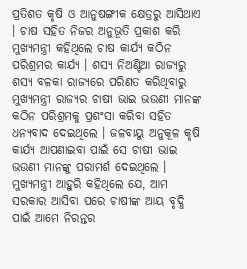ପ୍ରତିଶତ କୃଷି ଓ ଆନୁଷଙ୍ଗୀକ କ୍ଷେତ୍ରରୁ ଆସିଥାଏ । ଚାଷ ସହିତ ନିଜର ଅନୁଭୂତି ପ୍ରକାଶ କରି ମୁଖ୍ୟମନ୍ତ୍ରୀ କହିଥିଲେ ଚାଷ କାର୍ଯ୍ୟ କଠିନ ପରିଶ୍ରମର କାର୍ଯ୍ୟ । ଶସ୍ୟ ନିଅଣ୍ଟିଆ ରାଜ୍ୟରୁ ଶସ୍ୟ ବଳକା ରାଜ୍ୟରେ ପରିଣତ କରିଥିବାରୁ ମୁଖ୍ୟମନ୍ତ୍ରୀ ରାଜ୍ୟର ଚାଷୀ ଭାଇ ଭଉଣୀ ମାନଙ୍କ କଠିନ ପରିଶ୍ରମକୁ ପ୍ରଶଂସା କରିବା ସହିତ ଧନ୍ୟବାଦ ଦେଇଥିଲେ । ଜଳବାୟୁ ଅନୁକୂଳ କୃଷି କାର୍ଯ୍ୟ ଆପଣାଇବା ପାଇଁ ସେ ଚାଷୀ ଭାଇ ଭଉଣୀ ମାନଙ୍କୁ ପରାମର୍ଶ ଦେଇଥିଲେ । ମୁଖ୍ୟମନ୍ତ୍ରୀ ଆହୁରି କହିଥିଲେ ଯେ, ଆମ ସରକାର ଆସିବା ପରେ ଚାଷୀଙ୍କ ଆୟ ବୃଦ୍ଧି ପାଇଁ ଆମେ ନିରନ୍ତର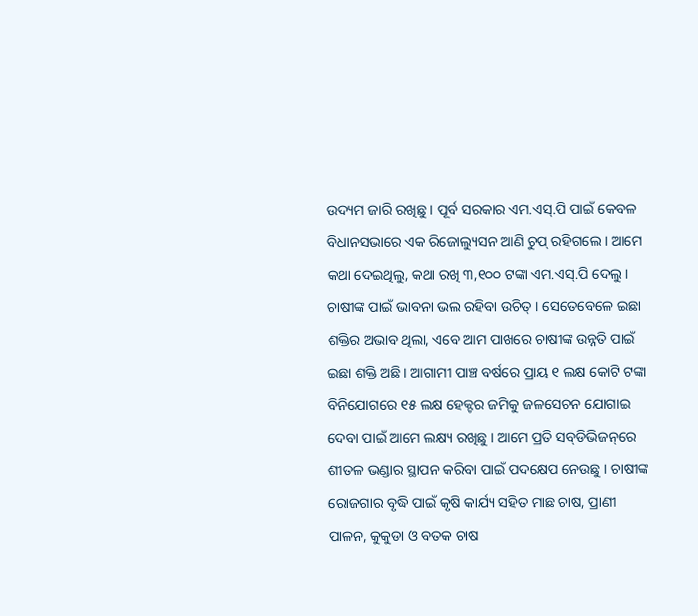ଉଦ୍ୟମ ଜାରି ରଖିଛୁ । ପୂର୍ବ ସରକାର ଏମ.ଏସ୍.ପି ପାଇଁ କେବଳ ବିଧାନସଭାରେ ଏକ ରିଜୋଲ୍ୟୁସନ ଆଣି ଚୁପ୍ ରହିଗଲେ । ଆମେ କଥା ଦେଇଥିଲୁ, କଥା ରଖି ୩,୧୦୦ ଟଙ୍କା ଏମ.ଏସ୍.ପି ଦେଲୁ । ଚାଷୀଙ୍କ ପାଇଁ ଭାବନା ଭଲ ରହିବା ଉଚିତ୍ । ସେତେବେଳେ ଇଛା ଶକ୍ତିର ଅଭାବ ଥିଲା, ଏବେ ଆମ ପାଖରେ ଚାଷୀଙ୍କ ଉନ୍ନତି ପାଇଁ ଇଛା ଶକ୍ତି ଅଛି । ଆଗାମୀ ପାଞ୍ଚ ବର୍ଷରେ ପ୍ରାୟ ୧ ଲକ୍ଷ କୋଟି ଟଙ୍କା ବିନିଯୋଗରେ ୧୫ ଲକ୍ଷ ହେକ୍ଟର ଜମିକୁ ଜଳସେଚନ ଯୋଗାଇ ଦେବା ପାଇଁ ଆମେ ଲକ୍ଷ୍ୟ ରଖିଛୁ । ଆମେ ପ୍ରତି ସବ୍‌ଡିଭିଜନ୍‌ରେ ଶୀତଳ ଭଣ୍ଡାର ସ୍ଥାପନ କରିବା ପାଇଁ ପଦକ୍ଷେପ ନେଉଛୁ । ଚାଷୀଙ୍କ ରୋଜଗାର ବୃଦ୍ଧି ପାଇଁ କୃଷି କାର୍ଯ୍ୟ ସହିତ ମାଛ ଚାଷ, ପ୍ରାଣୀ ପାଳନ, କୁକୁଡା ଓ ବତକ ଚାଷ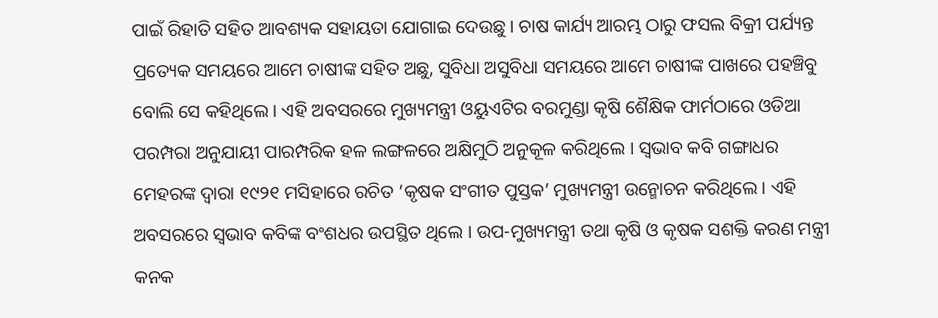ପାଇଁ ରିହାତି ସହିତ ଆବଶ୍ୟକ ସହାୟତା ଯୋଗାଇ ଦେଉଛୁ । ଚାଷ କାର୍ଯ୍ୟ ଆରମ୍ଭ ଠାରୁ ଫସଲ ବିକ୍ରୀ ପର୍ଯ୍ୟନ୍ତ ପ୍ରତ୍ୟେକ ସମୟରେ ଆମେ ଚାଷୀଙ୍କ ସହିତ ଅଛୁ, ସୁବିଧା ଅସୁବିଧା ସମୟରେ ଆମେ ଚାଷୀଙ୍କ ପାଖରେ ପହଞ୍ଚିବୁ ବୋଲି ସେ କହିଥିଲେ । ଏହି ଅବସରରେ ମୁଖ୍ୟମନ୍ତ୍ରୀ ଓୟୁଏଟିର ବରମୁଣ୍ଡା କୃଷି ଶୈକ୍ଷିକ ଫାର୍ମଠାରେ ଓଡିଆ ପରମ୍ପରା ଅନୁଯାୟୀ ପାରମ୍ପରିକ ହଳ ଲଙ୍ଗଳରେ ଅକ୍ଷିମୁଠି ଅନୁକୂଳ କରିଥିଲେ । ସ୍ୱଭାବ କବି ଗଙ୍ଗାଧର ମେହରଙ୍କ ଦ୍ୱାରା ୧୯୨୧ ମସିହାରେ ରଚିତ ‘କୃଷକ ସଂଗୀତ ପୁସ୍ତକ’ ମୁଖ୍ୟମନ୍ତ୍ରୀ ଉନ୍ମୋଚନ କରିଥିଲେ । ଏହି ଅବସରରେ ସ୍ୱଭାବ କବିଙ୍କ ବଂଶଧର ଉପସ୍ଥିତ ଥିଲେ । ଉପ-ମୁଖ୍ୟମନ୍ତ୍ରୀ ତଥା କୃଷି ଓ କୃଷକ ସଶକ୍ତି କରଣ ମନ୍ତ୍ରୀ କନକ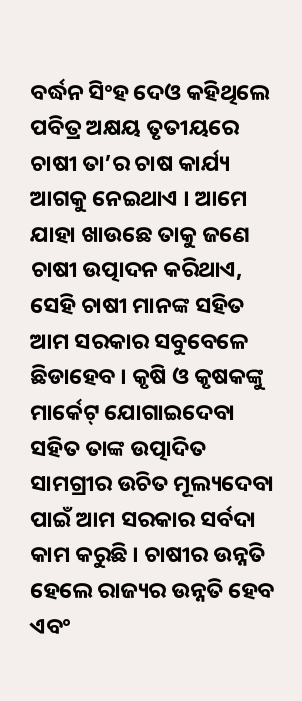ବର୍ଦ୍ଧନ ସିଂହ ଦେଓ କହିଥିଲେ ପବିତ୍ର ଅକ୍ଷୟ ତୃତୀୟରେ ଚାଷୀ ତା’ର ଚାଷ କାର୍ଯ୍ୟ ଆଗକୁ ନେଇଥାଏ । ଆମେ ଯାହା ଖାଉଛେ ତାକୁ ଜଣେ ଚାଷୀ ଉତ୍ପାଦନ କରିଥାଏ, ସେହି ଚାଷୀ ମାନଙ୍କ ସହିତ ଆମ ସରକାର ସବୁବେଳେ ଛିଡାହେବ । କୃଷି ଓ କୃଷକଙ୍କୁ ମାର୍କେଟ୍ ଯୋଗାଇଦେବା ସହିତ ତାଙ୍କ ଉତ୍ପାଦିତ ସାମଗ୍ରୀର ଉଚିତ ମୂଲ୍ୟଦେବା ପାଇଁ ଆମ ସରକାର ସର୍ବଦା କାମ କରୁଛି । ଚାଷୀର ଉନ୍ନତି ହେଲେ ରାଜ୍ୟର ଉନ୍ନତି ହେବ ଏବଂ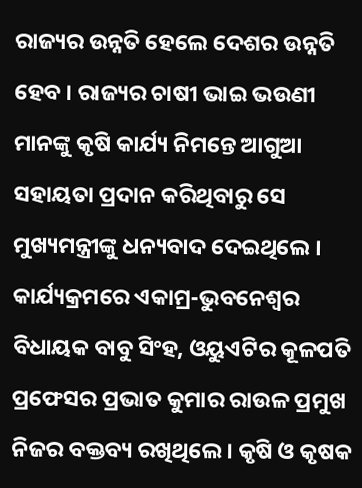ରାଜ୍ୟର ଉନ୍ନତି ହେଲେ ଦେଶର ଉନ୍ନତି ହେବ । ରାଜ୍ୟର ଚାଷୀ ଭାଇ ଭଉଣୀ ମାନଙ୍କୁ କୃଷି କାର୍ଯ୍ୟ ନିମନ୍ତେ ଆଗୁଆ ସହାୟତା ପ୍ରଦାନ କରିଥିବାରୁ ସେ ମୁଖ୍ୟମନ୍ତ୍ରୀଙ୍କୁ ଧନ୍ୟବାଦ ଦେଇଥିଲେ । କାର୍ଯ୍ୟକ୍ରମରେ ଏକାମ୍ର-ଭୁବନେଶ୍ୱର ବିଧାୟକ ବାବୁ ସିଂହ, ଓୟୁଏଟିର କୂଳପତି ପ୍ରଫେସର ପ୍ରଭାତ କୁମାର ରାଉଳ ପ୍ରମୁଖ ନିଜର ବକ୍ତବ୍ୟ ରଖିଥିଲେ । କୃଷି ଓ କୃଷକ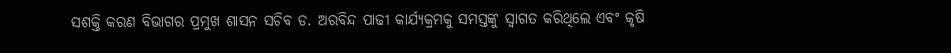ସଶକ୍ତି କରଣ ବିଭାଗର ପ୍ରମୁଖ ଶାସନ ସଚିବ ଡ. ଅରବିନ୍ଦ ପାଢୀ କାର୍ଯ୍ୟକ୍ରମକୁ ସମସ୍ତଙ୍କୁ ସ୍ୱାଗତ କରିଥିଲେ ଏବଂ କୃଷି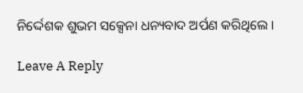ନିର୍ଦ୍ଦେଶକ ଶୁଭମ ସକ୍ସେନା ଧନ୍ୟବାଦ ଅର୍ପଣ କରିଥିଲେ ।

Leave A Reply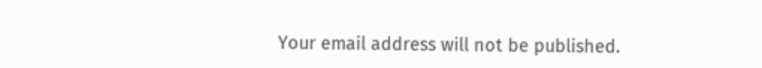Your email address will not be published.